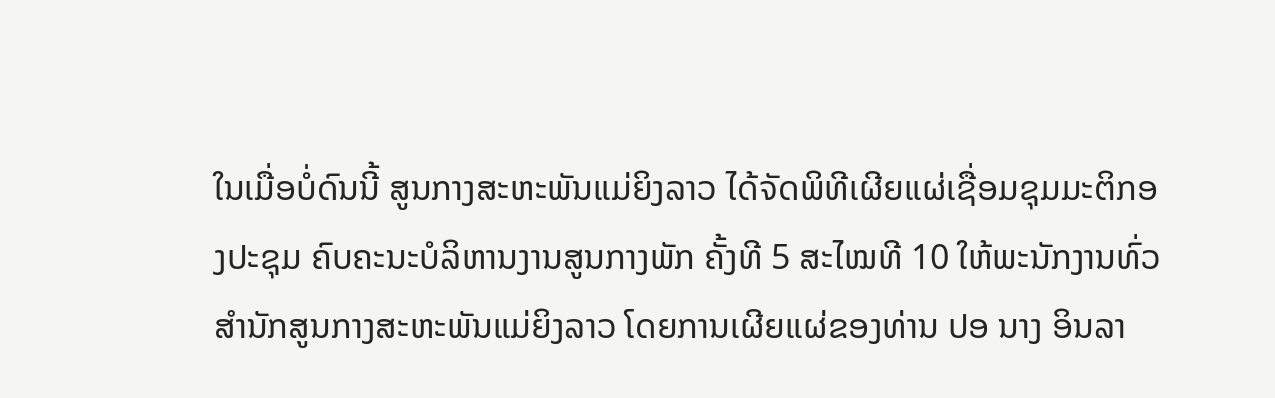ໃນເມື່ອບໍ່ດົນນີ້ ສູນກາງສະຫະພັນແມ່ຍິງລາວ ໄດ້ຈັດພິທີເຜີຍແຜ່ເຊື່ອມຊຸມມະຕິກອງປະຊຸມ ຄົບຄະນະບໍລິຫານງານສູນກາງພັກ ຄັ້ງທີ 5 ສະໄໝທີ 10 ໃຫ້ພະນັກງານທົ່ວສຳນັກສູນກາງສະຫະພັນແມ່ຍິງລາວ ໂດຍການເຜີຍແຜ່ຂອງທ່ານ ປອ ນາງ ອິນລາ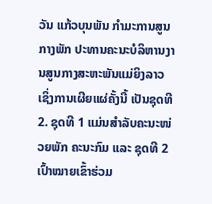ວັນ ແກ້ວບຸນພັນ ກໍາມະການສູນກາງພັກ ປະທານຄະນະບໍລິຫານງານສູນກາງສະຫະພັນແມ່ຍິງລາວ ເຊິ່ງການເຜີຍແຜ່ຄັ້ງນີ້ ເປັນຊຸດທີ 2. ຊຸດທີ 1 ແມ່ນສໍາລັບຄະນະໜ່ວຍພັກ ຄະນະກົມ ແລະ ຊຸດທີ 2 ເປົ້າໝາຍເຂົ້າຮ່ວມ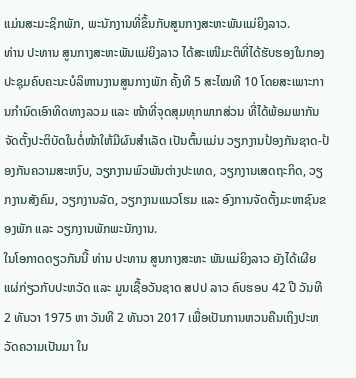ແມ່ນສະມະຊິກພັກ, ພະນັກງານທີ່ຂຶ້ນກັບສູນກາງສະຫະພັນແມ່ຍິງລາວ.
ທ່ານ ປະທານ ສູນກາງສະຫະພັນແມ່ຍິງລາວ ໄດ້ສະເໜີມະຕິທີ່ໄດ້ຮັບຮອງໃນກອງປະຊຸມຄົບຄະນະບໍລິຫານງານສູນກາງພັກ ຄັ້ງທີ 5 ສະໄໝທີ 10 ໂດຍສະເພາະການກໍານົດເອົາທິດທາງລວມ ແລະ ໜ້າທີ່ຈຸດສຸມທຸກພາກສ່ວນ ທີ່ໄດ້ພ້ອມພາກັນຈັດຕັ້ງປະຕິບັດໃນຕໍ່ໜ້າໃຫ້ມີຜົນສຳເລັດ ເປັນຕົ້ນແມ່ນ ວຽກງານປ້ອງກັນຊາດ-ປ້ອງກັນຄວາມສະຫງົບ, ວຽກງານພົວພັນຕ່າງປະເທດ, ວຽກງານເສດຖະກິດ, ວຽກງານສັງຄົມ, ວຽກງານລັດ, ວຽກງານແນວໂຮມ ແລະ ອົງການຈັດຕັ້ງມະຫາຊົນຂອງພັກ ແລະ ວຽກງານພັກພະນັກງານ.
ໃນໂອກາດດຽວກັນນີ້ ທ່ານ ປະທານ ສູນກາງສະຫະ ພັນແມ່ຍິງລາວ ຍັງໄດ້ເຜີຍແຜ່ກ່ຽວກັບປະຫວັດ ແລະ ມູນເຊື້ອວັນຊາດ ສປປ ລາວ ຄົບຮອບ 42 ປີ ວັນທີ 2 ທັນວາ 1975 ຫາ ວັນທີ 2 ທັນວາ 2017 ເພື່ອເປັນການຫວນຄືນເຖິງປະຫວັດຄວາມເປັນມາ ໃນ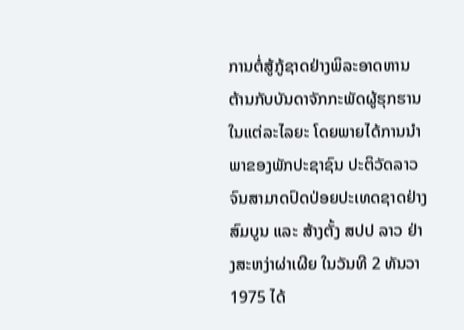ການຕໍ່ສູ້ກູ້ຊາດຢ່າງພິລະອາດຫານ ຕ້ານກັບບັນດາຈັກກະພັດຜູ້ຮຸກຮານໃນແຕ່ລະໄລຍະ ໂດຍພາຍໄດ້ການນຳພາຂອງພັກປະຊາຊົນ ປະຕິວັດລາວ ຈົນສາມາດປົດປ່ອຍປະເທດຊາດຢ່າງສົມບູນ ແລະ ສ້າງຕັ້ງ ສປປ ລາວ ຢ່າງສະຫງ່າຜ່າເຜີຍ ໃນວັນທີ 2 ທັນວາ 1975 ໄດ້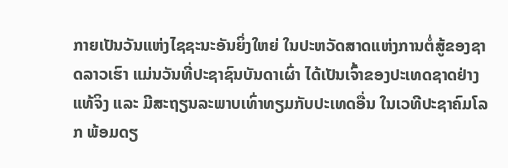ກາຍເປັນວັນແຫ່ງໄຊຊະນະອັນຍິ່ງໃຫຍ່ ໃນປະຫວັດສາດແຫ່ງການຕໍ່ສູ້ຂອງຊາດລາວເຮົາ ແມ່ນວັນທີ່ປະຊາຊົນບັນດາເຜົ່າ ໄດ້ເປັນເຈົ້າຂອງປະເທດຊາດຢ່າງແທ້ຈິງ ແລະ ມີສະຖຽນລະພາບເທົ່າທຽມກັບປະເທດອື່ນ ໃນເວທີປະຊາຄົມໂລກ ພ້ອມດຽ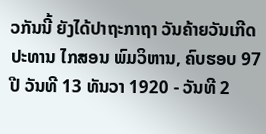ວກັນນີ້ ຍັງໄດ້ປາຖະກາຖາ ວັນຄ້າຍວັນເກີດ ປະທານ ໄກສອນ ພົມວິຫານ, ຄົບຮອບ 97 ປີ ວັນທີ 13 ທັນວາ 1920 - ວັນທີ 2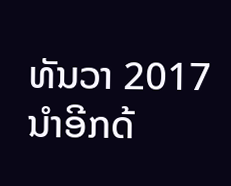ທັນວາ 2017 ນໍາອີກດ້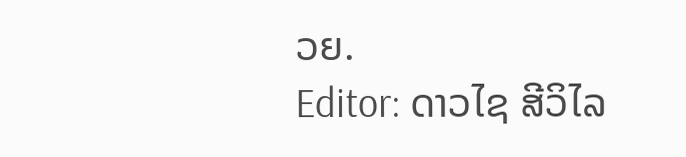ວຍ.
Editor: ດາວໄຊ ສີວິໄລ